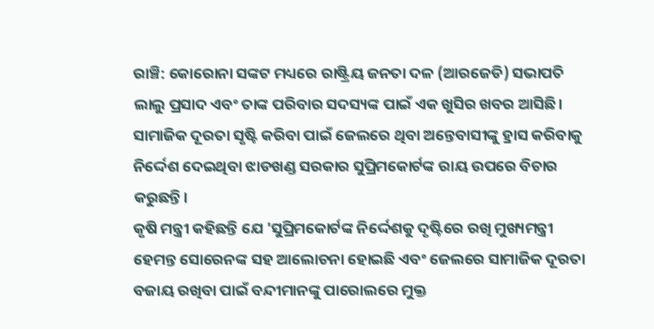ରାଞ୍ଚି: କୋରୋନା ସଙ୍କଟ ମଧ୍ୟରେ ରାଷ୍ଟ୍ରିୟ ଜନତା ଦଳ (ଆରଜେଡି) ସଭାପତି ଲାଲୁ ପ୍ରସାଦ ଏବଂ ତାଙ୍କ ପରିବାର ସଦସ୍ୟଙ୍କ ପାଇଁ ଏକ ଖୁସିର ଖବର ଆସିଛି। ସାମାଜିକ ଦୂରତା ସୃଷ୍ଟି କରିବା ପାଇଁ ଜେଲରେ ଥିବା ଅନ୍ତେବାସୀଙ୍କୁ ହ୍ରାସ କରିବାକୁ ନିର୍ଦ୍ଦେଶ ଦେଇଥିବା ଝାଡଖଣ୍ଡ ସରକାର ସୁପ୍ରିମକୋର୍ଟଙ୍କ ରାୟ ଉପରେ ବିଚାର କରୁଛନ୍ତି।
କୃଷି ମନ୍ତ୍ରୀ କହିଛନ୍ତି ଯେ 'ସୁପ୍ରିମକୋର୍ଟଙ୍କ ନିର୍ଦ୍ଦେଶକୁ ଦୃଷ୍ଟିରେ ରଖି ମୁଖ୍ୟମନ୍ତ୍ରୀ ହେମନ୍ତ ସୋରେନଙ୍କ ସହ ଆଲୋଚନା ହୋଇଛି ଏବଂ ଜେଲରେ ସାମାଜିକ ଦୂରତା ବଜାୟ ରଖିବା ପାଇଁ ବନ୍ଦୀମାନଙ୍କୁ ପାରୋଲରେ ମୁକ୍ତ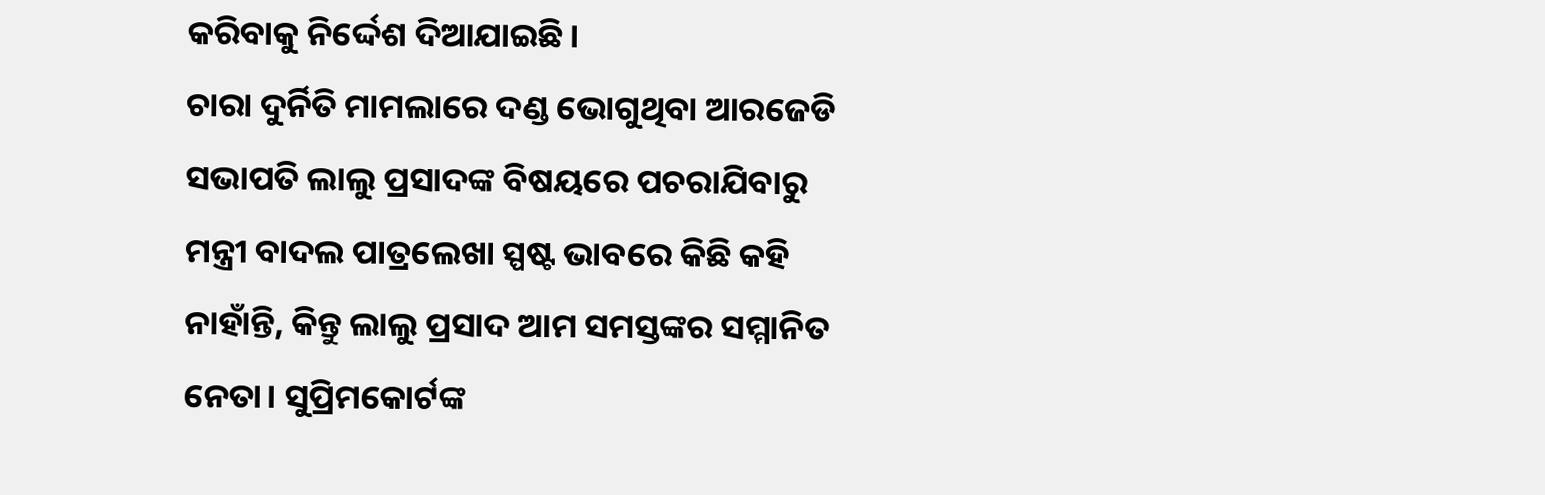କରିବାକୁ ନିର୍ଦ୍ଦେଶ ଦିଆଯାଇଛି।
ଚାରା ଦୁର୍ନିତି ମାମଲାରେ ଦଣ୍ଡ ଭୋଗୁଥିବା ଆରଜେଡି ସଭାପତି ଲାଲୁ ପ୍ରସାଦଙ୍କ ବିଷୟରେ ପଚରାଯିବାରୁ ମନ୍ତ୍ରୀ ବାଦଲ ପାତ୍ରଲେଖା ସ୍ପଷ୍ଟ ଭାବରେ କିଛି କହି ନାହାଁନ୍ତି, କିନ୍ତୁ ଲାଲୁ ପ୍ରସାଦ ଆମ ସମସ୍ତଙ୍କର ସମ୍ମାନିତ ନେତା। ସୁପ୍ରିମକୋର୍ଟଙ୍କ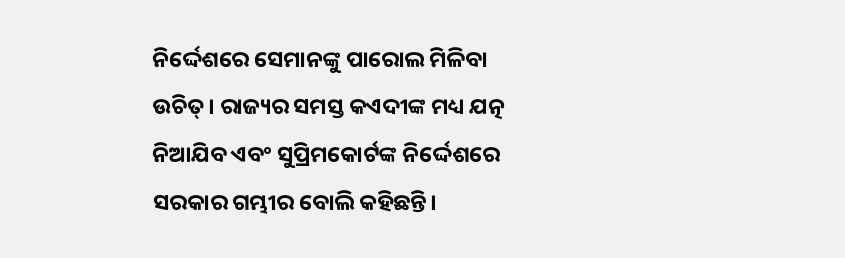ନିର୍ଦ୍ଦେଶରେ ସେମାନଙ୍କୁ ପାରୋଲ ମିଳିବା ଉଚିତ୍। ରାଜ୍ୟର ସମସ୍ତ କଏଦୀଙ୍କ ମଧ୍ୟ ଯତ୍ନ ନିଆଯିବ ଏବଂ ସୁପ୍ରିମକୋର୍ଟଙ୍କ ନିର୍ଦ୍ଦେଶରେ ସରକାର ଗମ୍ଭୀର ବୋଲି କହିଛନ୍ତି।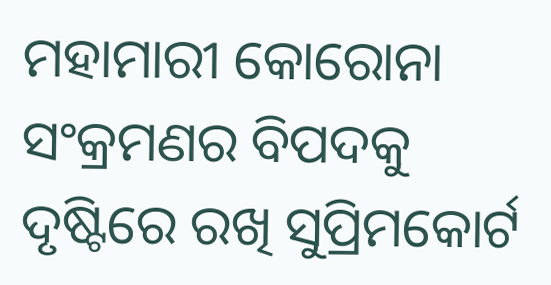ମହାମାରୀ କୋରୋନା ସଂକ୍ରମଣର ବିପଦକୁ ଦୃଷ୍ଟିରେ ରଖି ସୁପ୍ରିମକୋର୍ଟ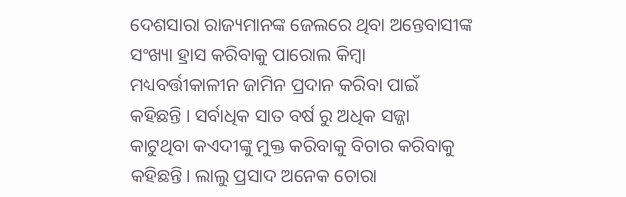ଦେଶସାରା ରାଜ୍ୟମାନଙ୍କ ଜେଲରେ ଥିବା ଅନ୍ତେବାସୀଙ୍କ ସଂଖ୍ୟା ହ୍ରାସ କରିବାକୁ ପାରୋଲ କିମ୍ବା ମଧ୍ୟବର୍ତ୍ତୀକାଳୀନ ଜାମିନ ପ୍ରଦାନ କରିବା ପାଇଁ କହିଛନ୍ତି । ସର୍ବାଧିକ ସାତ ବର୍ଷ ରୁ ଅଧିକ ସଜ୍ଜା କାଟୁଥିବା କଏଦୀଙ୍କୁ ମୁକ୍ତ କରିବାକୁ ବିଚାର କରିବାକୁ କହିଛନ୍ତି। ଲାଲୁ ପ୍ରସାଦ ଅନେକ ଚୋରା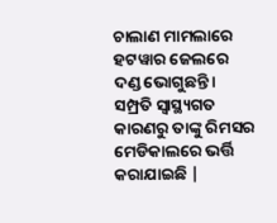ଚାଲାଣ ମାମଲାରେ ହଟୱାର ଜେଲରେ ଦଣ୍ଡ ଭୋଗୁଛନ୍ତି। ସମ୍ପ୍ରତି ସ୍ବାସ୍ଥ୍ୟଗତ କାରଣରୁ ତାଙ୍କୁ ରିମସର ମେଡିକାଲରେ ଭର୍ତ୍ତି କରାଯାଇଛି |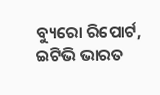ବ୍ୟୁରୋ ରିପୋର୍ଟ, ଇଟିଭି ଭାରତ